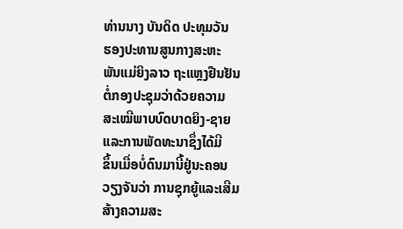ທ່ານນາງ ບັນດິດ ປະທຸມວັນ
ຮອງປະທານສູນກາງສະຫະ
ພັນແມ່ຍິງລາວ ຖະແຫຼງຢືນຢັນ
ຕໍ່ກອງປະຊຸມວ່າດ້ວຍຄວາມ
ສະເໝີພາບບົດບາດຍິງ-ຊາຍ
ແລະການພັດທະນາຊຶ່ງໄດ້ມີ
ຂຶ້ນເມື່ອບໍ່ດົນມານີ້ຢູ່ນະຄອນ
ວຽງຈັນວ່າ ການຊຸກຍູ້ແລະເສີມ
ສ້າງຄວາມສະ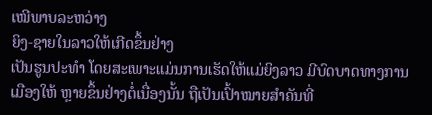ເໝີພາບລະຫວ່າງ
ຍິງ-ຊາຍໃນລາວໃຫ້ເກີດຂຶ້ນຢ່າງ
ເປັນຮູນປະທໍາ ໂດຍສະເພາະແມ່ນການເຮັດໃຫ້ແມ່ຍິງລາວ ມີບົດບາດທາງການເມືອງໃຫ້ ຫຼາຍຂຶ້ນຢ່າງຕໍ່ເນື່ອງນັ້ນ ຖືເປັນເປົ້າໝາຍສໍາຄັນທີ່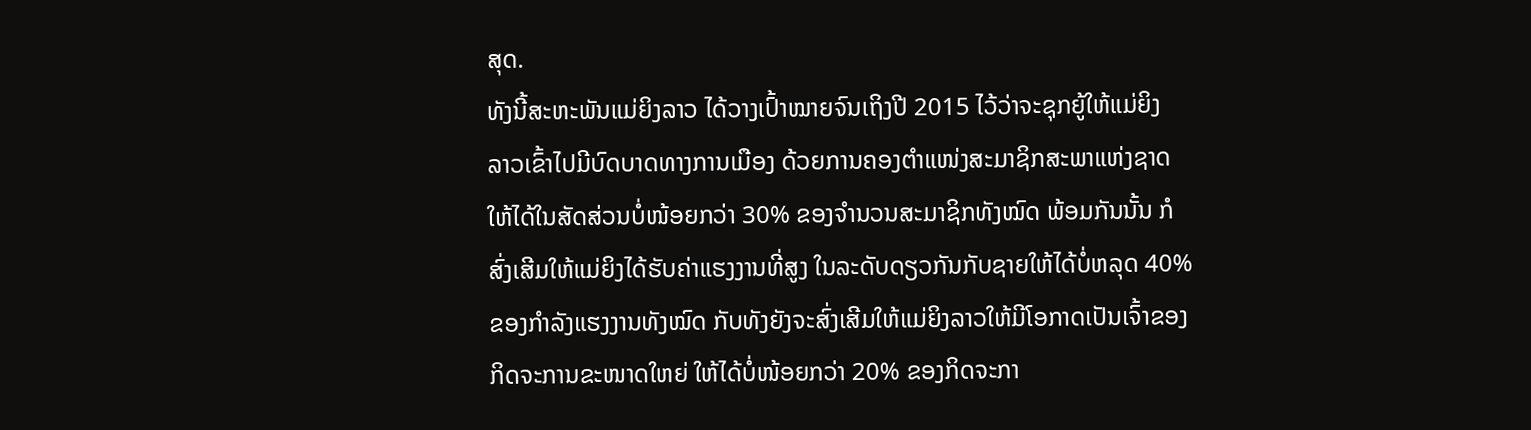ສຸດ.
ທັງນີ້ສະຫະພັນແມ່ຍິງລາວ ໄດ້ວາງເປົ້າໝາຍຈົນເຖິງປີ 2015 ໄວ້ວ່າຈະຊຸກຍູ້ໃຫ້ແມ່ຍິງ
ລາວເຂົ້າໄປມີບົດບາດທາງການເມືອງ ດ້ວຍການຄອງຕໍາແໜ່ງສະມາຊິກສະພາແຫ່ງຊາດ
ໃຫ້ໄດ້ໃນສັດສ່ວນບໍ່ໜ້ອຍກວ່າ 30% ຂອງຈໍານວນສະມາຊິກທັງໝົດ ພ້ອມກັນນັ້ນ ກໍ
ສົ່ງເສີມໃຫ້ແມ່ຍິງໄດ້ຮັບຄ່າແຮງງານທີ່ສູງ ໃນລະດັບດຽວກັນກັບຊາຍໃຫ້ໄດ້ບໍ່ຫລຸດ 40%
ຂອງກໍາລັງແຮງງານທັງໝົດ ກັບທັງຍັງຈະສົ່ງເສີມໃຫ້ແມ່ຍິງລາວໃຫ້ມີໂອກາດເປັນເຈົ້າຂອງ
ກິດຈະການຂະໜາດໃຫຍ່ ໃຫ້ໄດ້ບໍ່ໜ້ອຍກວ່າ 20% ຂອງກິດຈະກາ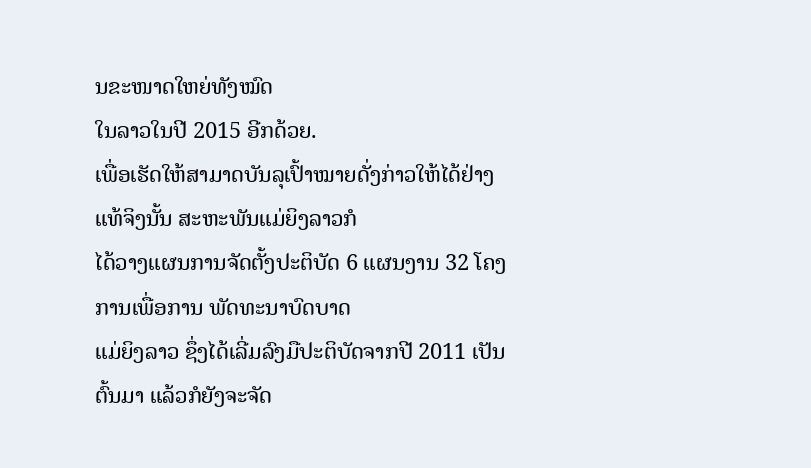ນຂະໜາດໃຫຍ່ທັງໝົດ
ໃນລາວໃນປີ 2015 ອີກດ້ວຍ.
ເພື່ອເຮັດໃຫ້ສາມາດບັນລຸເປົ້າໝາຍດັ່ງກ່າວໃຫ້ໄດ້ຢ່າງແທ້ຈິງນັ້ນ ສະຫະພັນແມ່ຍິງລາວກໍ
ໄດ້ວາງແຜນການຈັດຕັ້ງປະຕິບັດ 6 ແຜນງານ 32 ໂຄງການເພື່ອການ ພັດທະນາບົດບາດ
ແມ່ຍິງລາວ ຊຶ່ງໄດ້ເລີ່ມລົງມືປະຕິບັດຈາກປີ 2011 ເປັນຕົ້ນມາ ແລ້ວກໍຍັງຈະຈັດ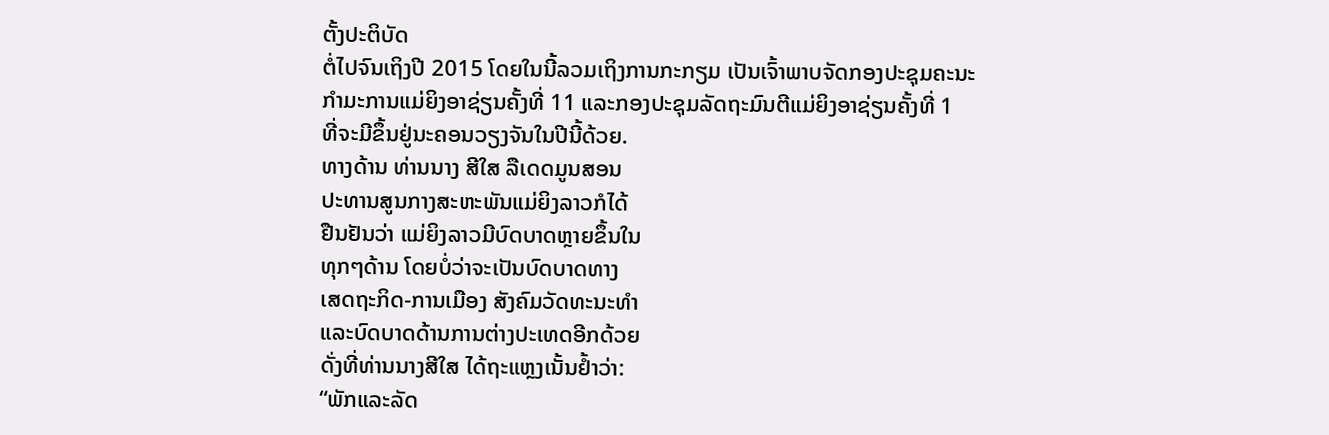ຕັ້ງປະຕິບັດ
ຕໍ່ໄປຈົນເຖິງປີ 2015 ໂດຍໃນນີ້ລວມເຖິງການກະກຽມ ເປັນເຈົ້າພາບຈັດກອງປະຊຸມຄະນະ
ກໍາມະການແມ່ຍິງອາຊ່ຽນຄັ້ງທີ່ 11 ແລະກອງປະຊຸມລັດຖະມົນຕີແມ່ຍິງອາຊ່ຽນຄັ້ງທີ່ 1
ທີ່ຈະມີຂຶ້ນຢູ່ນະຄອນວຽງຈັນໃນປີນີ້ດ້ວຍ.
ທາງດ້ານ ທ່ານນາງ ສີໃສ ລືເດດມູນສອນ
ປະທານສູນກາງສະຫະພັນແມ່ຍິງລາວກໍໄດ້
ຢືນຢັນວ່າ ແມ່ຍິງລາວມີບົດບາດຫຼາຍຂຶ້ນໃນ
ທຸກໆດ້ານ ໂດຍບໍ່ວ່າຈະເປັນບົດບາດທາງ
ເສດຖະກິດ-ການເມືອງ ສັງຄົມວັດທະນະທໍາ
ແລະບົດບາດດ້ານການຕ່າງປະເທດອີກດ້ວຍ
ດັ່ງທີ່ທ່ານນາງສີໃສ ໄດ້ຖະແຫຼງເນັ້ນຢໍ້າວ່າ:
“ພັກແລະລັດ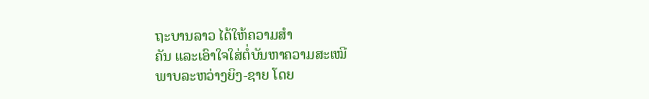ຖະບານລາວ ໄດ້ໃຫ້ຄວາມສໍາ
ຄັນ ແລະເອົາໃຈໃສ່ຕໍ່ບັນຫາຄວາມສະເໝີ
ພາບລະຫວ່າງຍິງ-ຊາຍ ໂດຍ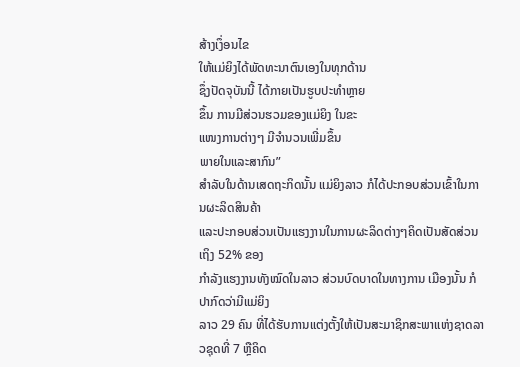ສ້າງເງຶ່ອນໄຂ
ໃຫ້ແມ່ຍິງໄດ້ພັດທະນາຕົນເອງໃນທຸກດ້ານ
ຊຶ່ງປັດຈຸບັນນີ້ ໄດ້ກາຍເປັນຮູບປະທໍາຫຼາຍ
ຂຶ້ນ ການມີສ່ວນຮວມຂອງແມ່ຍິງ ໃນຂະ
ແໜງການຕ່າງໆ ມີຈໍານວນເພີ່ມຂຶ້ນ
ພາຍໃນແລະສາກົນ”
ສໍາລັບໃນດ້ານເສດຖະກິດນັ້ນ ແມ່ຍິງລາວ ກໍໄດ້ປະກອບສ່ວນເຂົ້າໃນການຜະລິດສິນຄ້າ
ແລະປະກອບສ່ວນເປັນແຮງງານໃນການຜະລິດຕ່າງໆຄິດເປັນສັດສ່ວນເຖິງ 52% ຂອງ
ກໍາລັງແຮງງານທັງໝົດໃນລາວ ສ່ວນບົດບາດໃນທາງການ ເມືອງນັ້ນ ກໍປາກົດວ່າມີແມ່ຍິງ
ລາວ 29 ຄົນ ທີ່ໄດ້ຮັບການແຕ່ງຕັ້ງໃຫ້ເປັນສະມາຊິກສະພາແຫ່ງຊາດລາວຊຸດທີ່ 7 ຫຼືຄິດ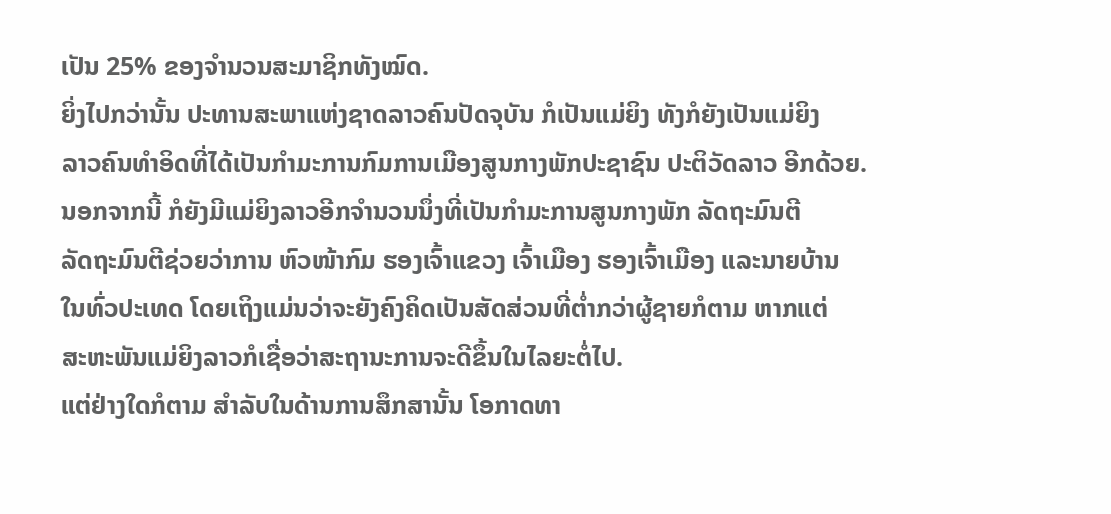ເປັນ 25% ຂອງຈໍານວນສະມາຊິກທັງໝົດ.
ຍິ່ງໄປກວ່ານັ້ນ ປະທານສະພາແຫ່ງຊາດລາວຄົນປັດຈຸບັນ ກໍເປັນແມ່ຍິງ ທັງກໍຍັງເປັນແມ່ຍິງ
ລາວຄົນທໍາອິດທີ່ໄດ້ເປັນກໍາມະການກົມການເມືອງສູນກາງພັກປະຊາຊົນ ປະຕິວັດລາວ ອີກດ້ວຍ.
ນອກຈາກນີ້ ກໍຍັງມີແມ່ຍິງລາວອີກຈໍານວນນຶ່ງທີ່ເປັນກໍາມະການສູນກາງພັກ ລັດຖະມົນຕີ
ລັດຖະມົນຕີຊ່ວຍວ່າການ ຫົວໜ້າກົມ ຮອງເຈົ້າແຂວງ ເຈົ້າເມືອງ ຮອງເຈົ້າເມືອງ ແລະນາຍບ້ານ
ໃນທົ່ວປະເທດ ໂດຍເຖິງແມ່ນວ່າຈະຍັງຄົງຄິດເປັນສັດສ່ວນທີ່ຕໍ່າກວ່າຜູ້ຊາຍກໍຕາມ ຫາກແຕ່
ສະຫະພັນແມ່ຍິງລາວກໍເຊື່ອວ່າສະຖານະການຈະດີຂຶ້ນໃນໄລຍະຕໍ່ໄປ.
ແຕ່ຢ່າງໃດກໍຕາມ ສໍາລັບໃນດ້ານການສຶກສານັ້ນ ໂອກາດທາ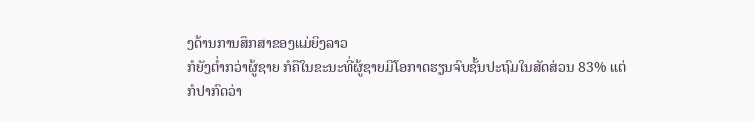ງດ້ານການສຶກສາຂອງແມ່ຍິງລາວ
ກໍຍັງຕໍ່າກວ່າຜູ້ຊາຍ ກໍຄືໃນຂະນະທີ່ຜູ້ຊາຍມີໂອກາດຮຽນຈົບຊັ້ນປະຖົມໃນສັດສ່ວນ 83% ແຕ່
ກໍປາກົດວ່າ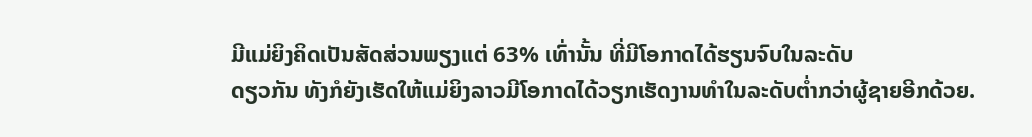ມີແມ່ຍິງຄິດເປັນສັດສ່ວນພຽງແຕ່ 63% ເທົ່ານັ້ນ ທີ່ມີໂອກາດໄດ້ຮຽນຈົບໃນລະດັບ
ດຽວກັນ ທັງກໍຍັງເຮັດໃຫ້ແມ່ຍິງລາວມີໂອກາດໄດ້ວຽກເຮັດງານທໍາໃນລະດັບຕໍ່າກວ່າຜູ້ຊາຍອີກດ້ວຍ.